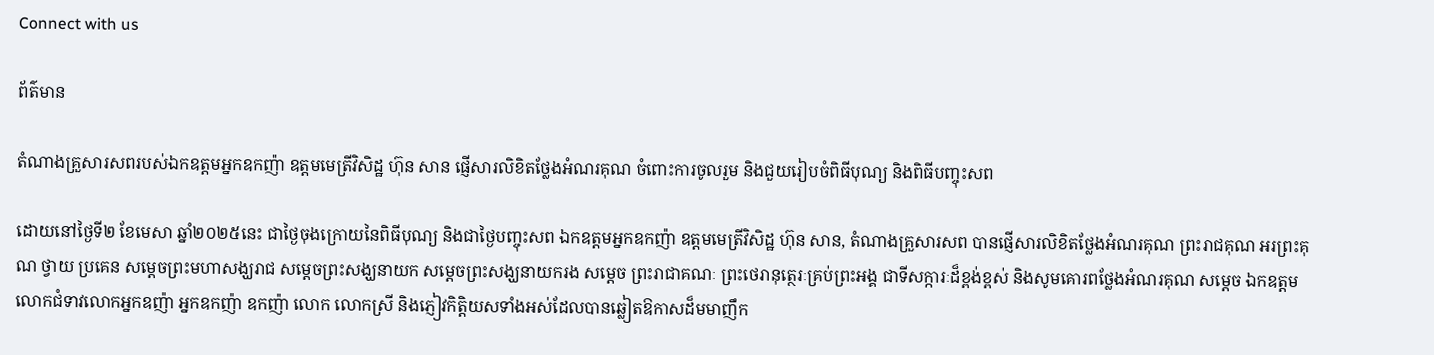Connect with us

ព័ត៌មាន

តំណាងគ្រួសារសពរបស់ឯកឧត្តមអ្នកឧកញ៉ា ឧត្តមមេត្រីវិសិដ្ឋ ហ៊ុន សាន ផ្ញើសារលិខិតថ្លែងអំណរគុណ ចំពោះការចូលរួម និងជួយរៀបចំពិធីបុណ្យ និងពិធីបញ្ចុះសព

ដោយនៅថ្ងៃទី២ ខែមេសា ឆ្នាំ២០២៥នេះ ជាថ្ងៃចុងក្រោយនៃពិធីបុណ្យ និងជាថ្ងៃបញ្ចុះសព ឯកឧត្តមអ្នកឧកញ៉ា ឧត្តមមេត្រីវិសិដ្ឋ ហ៊ុន សាន, តំណាងគ្រួសារសព បានផ្ញើសារលិខិតថ្លែងអំណរគុណ ព្រះរាជគុណ អរព្រះគុណ ថ្វាយ ប្រគេន សម្តេចព្រះមហាសង្ឃរាជ សម្តេចព្រះសង្ឃនាយក សម្តេចព្រះសង្ឃនាយករង សម្តេច ព្រះរាជាគណៈ ព្រះថេរានុត្ថេរៈគ្រប់ព្រះអង្គ ជាទីសក្ការៈដ៏ខ្ពង់ខ្ពស់ និងសូមគោរពថ្លែងអំណរគុណ សម្តេច ឯកឧត្តម លោកជំទាវលោកអ្នកឧញ៉ា អ្នកឧកញ៉ា ឧកញ៉ា លោក លោកស្រី និងភ្ញៀវកិត្តិយសទាំងអស់ដែលបានឆ្លៀតឱកាសដ៏មមាញឹក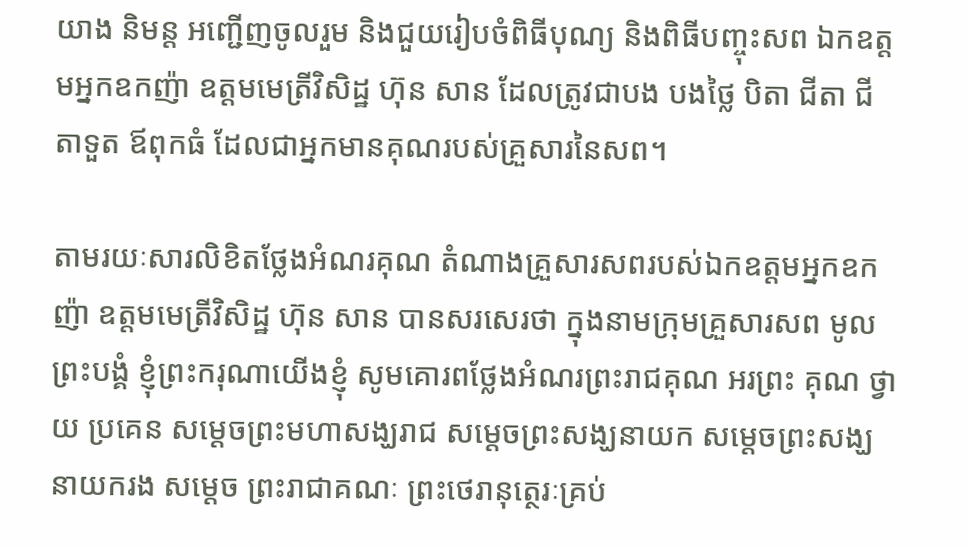យាង និមន្ត អញ្ជើញចូលរួម និងជួយរៀបចំពិធីបុណ្យ និងពិធីបញ្ចុះសព ឯកឧត្តមអ្នកឧកញ៉ា ឧត្តមមេត្រីវិសិដ្ឋ ហ៊ុន សាន ដែលត្រូវជាបង បងថ្លៃ បិតា ជីតា ជីតាទួត ឪពុកធំ ដែលជាអ្នកមានគុណរបស់គ្រួសារនៃសព។

តាមរយៈសារលិខិតថ្លែងអំណរគុណ តំណាងគ្រួសារសពរបស់ឯកឧត្តមអ្នកឧកញ៉ា ឧត្តមមេត្រីវិសិដ្ឋ ហ៊ុន សាន បានសរសេរថា ក្នុងនាមក្រុមគ្រួសារសព មូលព្រះបង្គំ ខ្ញុំព្រះករុណាយើងខ្ញុំ សូមគោរពថ្លែងអំណរព្រះរាជគុណ អរព្រះ គុណ ថ្វាយ ប្រគេន សម្តេចព្រះមហាសង្ឃរាជ សម្តេចព្រះសង្ឃនាយក សម្តេចព្រះសង្ឃនាយករង សម្តេច ព្រះរាជាគណៈ ព្រះថេរានុត្ថេរៈគ្រប់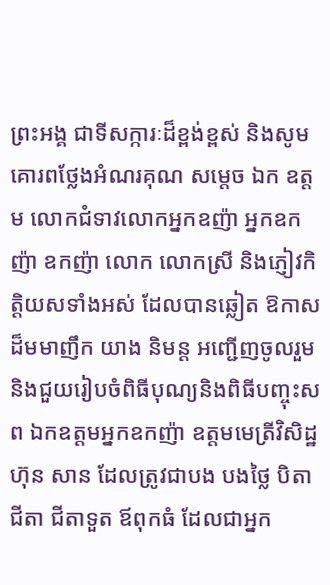ព្រះអង្គ ជាទីសក្ការៈដ៏ខ្ពង់ខ្ពស់ និងសូមគោរពថ្លែងអំណរគុណ សម្តេច ឯក ឧត្តម លោកជំទាវលោកអ្នកឧញ៉ា អ្នកឧកញ៉ា ឧកញ៉ា លោក លោកស្រី និងភ្ញៀវកិត្តិយសទាំងអស់ ដែលបានឆ្លៀត ឱកាសដ៏មមាញឹក យាង និមន្ត អញ្ជើញចូលរួម និងជួយរៀបចំពិធីបុណ្យនិងពិធីបញ្ចុះសព ឯកឧត្តមអ្នកឧកញ៉ា ឧត្តមមេត្រីវិសិដ្ឋ ហ៊ុន សាន ដែលត្រូវជាបង បងថ្លៃ បិតា ជីតា ជីតាទួត ឪពុកធំ ដែលជាអ្នក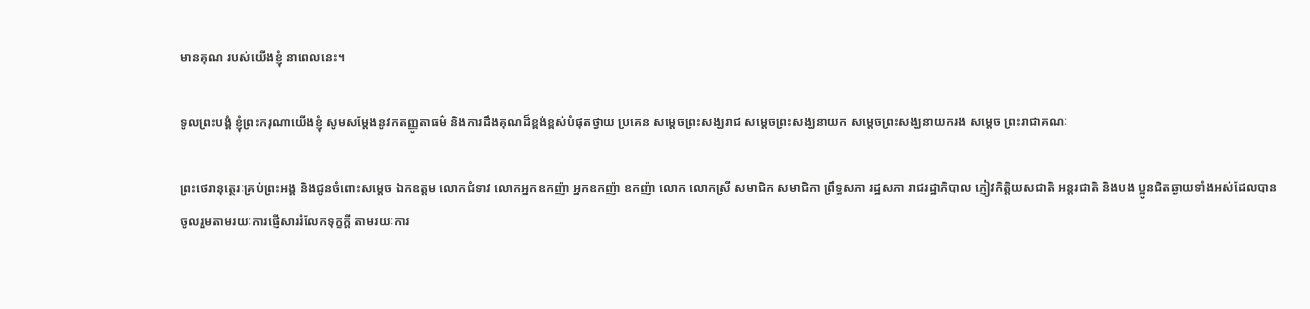មានគុណ របស់យើងខ្ញុំ នាពេលនេះ។

ទូលព្រះបង្គំ ខ្ញុំព្រះករុណាយើងខ្ញុំ សូមសម្តែងនូវកតញ្ញូតាធម៌ និងការដឹងគុណដ៏ខ្ពង់ខ្ពស់បំផុតថ្វាយ ប្រគេន សម្តេចព្រះសង្ឃរាជ សម្តេចព្រះសង្ឃនាយក សម្តេចព្រះសង្ឃនាយករង សម្តេច ព្រះរាជាគណៈ

ព្រះថេរានុត្ថេរៈគ្រប់ព្រះអង្គ និងជូនចំពោះសម្តេច ឯកឧត្តម លោកជំទាវ លោកអ្នកឧកញ៉ា អ្នកឧកញ៉ា ឧកញ៉ា លោក លោកស្រី សមាជិក សមាជិកា ព្រឹទ្ធសភា រដ្ឋសភា រាជរដ្ឋាភិបាល ភ្ញៀវកិត្តិយសជាតិ អន្តរជាតិ និងបង ប្អូនជិតឆ្ងាយទាំងអស់ដែលបានចូលរួមតាមរយៈការផ្ញើសាររំលែកទុក្ខក្តី តាមរយៈការ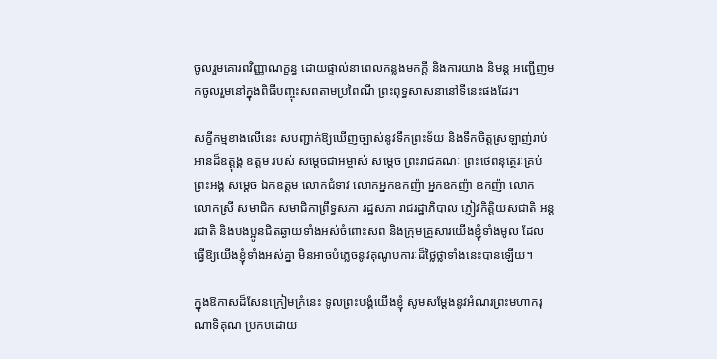ចូលរួមគោរពវិញ្ញាណក្ខន្ធ ដោយផ្ទាល់នាពេលកន្លងមកក្តី និងការយាង និមន្ត អញ្ជើញមកចូលរួមនៅក្នុងពិធីបញ្ចុះសពតាមប្រពៃណី ព្រះពុទ្ធសាសនានៅទីនេះផងដែរ។

សក្ខីកម្មខាងលើនេះ សបញ្ជាក់ឱ្យឃើញច្បាស់នូវទឹកព្រះទ័យ និងទឹកចិត្តស្រឡាញ់រាប់អានដ៏ឧត្តុង្គ ឧត្តម របស់ សម្តេចជាអម្ចាស់ សម្តេច ព្រះរាជគណៈ ព្រះថេពនុត្ថេរៈគ្រប់ព្រះអង្គ សម្តេច ឯកឧត្តម លោកជំទាវ លោកអ្នកឧកញ៉ា អ្នកឧកញ៉ា ឧកញ៉ា លោក លោកស្រី សមាជិក សមាជិកាព្រឹទ្ធសភា រដ្ឋសភា រាជរដ្ឋាភិបាល ភ្ញៀវកិត្តិយសជាតិ អន្តរជាតិ និងបងប្អូនជិតឆ្ងាយទាំងអស់ចំពោះសព និងក្រុមគ្រួសារយើងខ្ញុំទាំងមូល ដែល ធ្វើឱ្យយើងខ្ញុំទាំងអស់គ្នា មិនអាចបំភ្លេចនូវគុណូបការៈដ៏ថ្លៃថ្លាទាំងនេះបានឡើយ។

ក្នុងឱកាសដ៏សែនក្រៀមក្រំនេះ ទូលព្រះបង្គំយើងខ្ញុំ សូមសម្តែងនូវអំណរព្រះមហាករុណាទិគុណ ប្រកបដោយ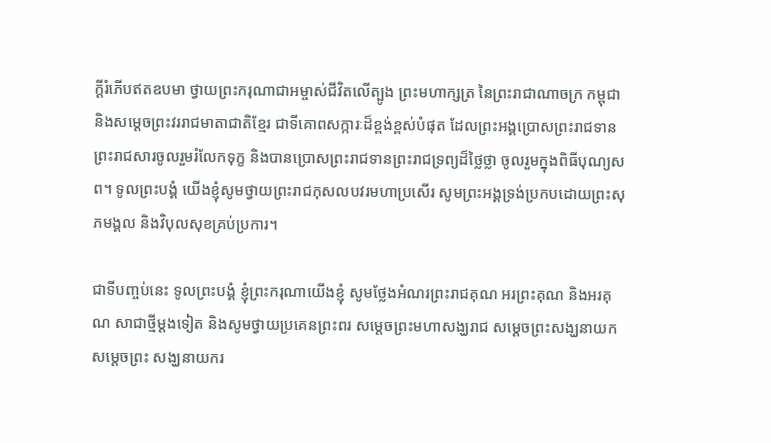ក្តីរំភើបឥតឧបមា ថ្វាយព្រះករុណាជាអម្ចាស់ជីវិតលើត្បូង ព្រះមហាក្សត្រ នៃព្រះរាជាណាចក្រ កម្ពុជា និងសម្តេចព្រះវររាជមាតាជាតិខ្មែរ ជាទីគោពសក្ការៈដ៏ខ្ពង់ខ្ពស់បំផុត ដែលព្រះអង្គប្រោសព្រះរាជទាន ព្រះរាជសារចូលរួមរំលែកទុក្ខ និងបានប្រោសព្រះរាជទានព្រះរាជទ្រព្យដ៏ថ្លៃថ្លា ចូលរួមក្នុងពិធីបុណ្យសព។ ទូលព្រះបង្គំ យើងខ្ញុំសូមថ្វាយព្រះរាជកុសលបវរមហាប្រសើរ សូមព្រះអង្គទ្រង់ប្រកបដោយព្រះសុភមង្គល និងវិបុលសុខគ្រប់ប្រការ។

ជាទីបញ្ចប់នេះ ទូលព្រះបង្គំ ខ្ញុំព្រះករុណាយើងខ្ញុំ សូមថ្លែងអំណរព្រះរាជគុណ អរព្រះគុណ និងអរគុណ សាជាថ្មីម្តងទៀត និងសូមថ្វាយប្រគេនព្រះពរ សម្តេចព្រះមហាសង្ឃរាជ សម្តេចព្រះសង្ឃនាយក សម្តេចព្រះ សង្ឃនាយករ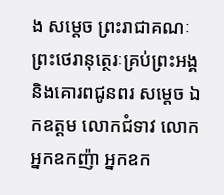ង សម្តេច ព្រះរាជាគណៈ ព្រះថេរានុត្ថេរៈគ្រប់ព្រះអង្គ និងគោរពជូនពរ សម្តេច ឯកឧត្តម លោកជំទាវ លោកអ្នកឧកញ៉ា អ្នកឧក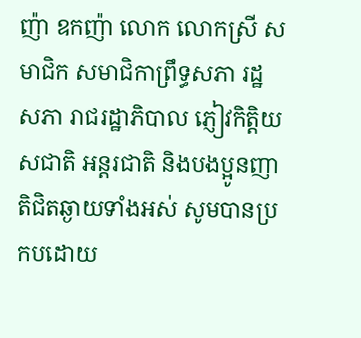ញ៉ា ឧកញ៉ា លោក លោកស្រី សមាជិក សមាជិកាព្រឹទ្ធសភា រដ្ឋសភា រាជរដ្ឋាភិបាល ភ្ញៀវកិត្តិយសជាតិ អន្តរជាតិ និងបងប្អូនញាតិជិតឆ្ងាយទាំងអស់ សូមបានប្រកបដោយ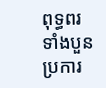ពុទ្ធពរ ទាំងបួនប្រការ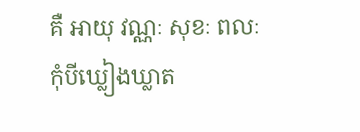គឺ អាយុ វណ្ណៈ សុខៈ ពលៈ កុំបីឃ្លៀងឃ្លាត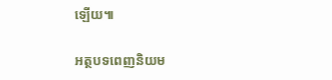ឡើយ៕

អត្ថបទពេញនិយម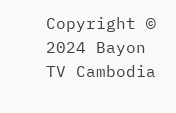Copyright © 2024 Bayon TV Cambodia